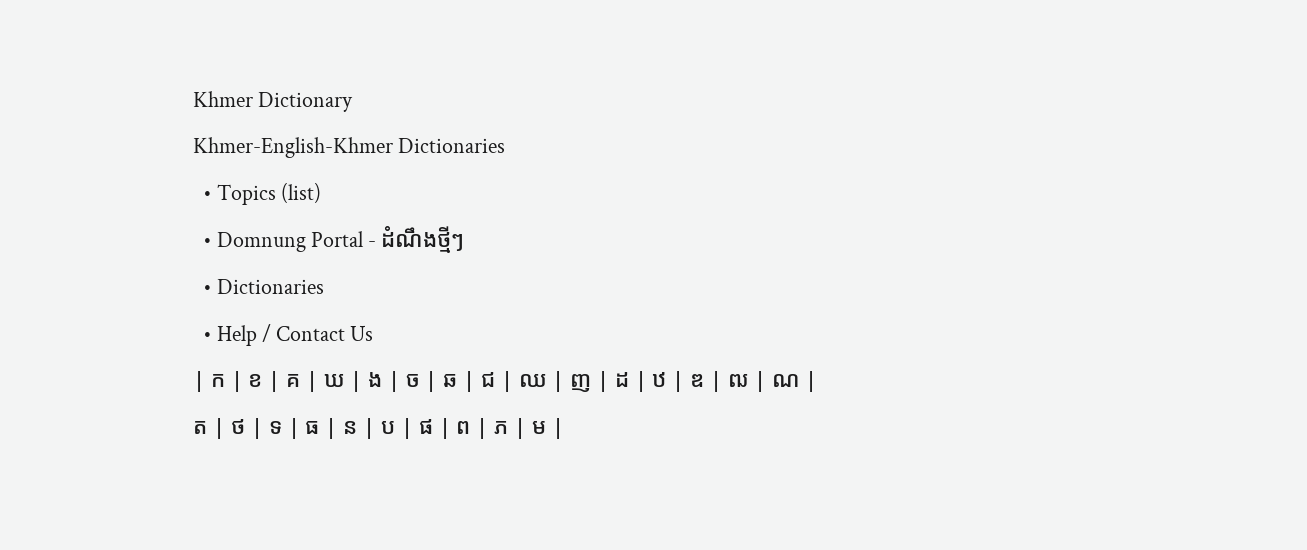Khmer Dictionary
Khmer-English-Khmer Dictionaries
  • Topics (list)
  • Domnung Portal - ដំណឹងថ្មីៗ
  • Dictionaries
  • Help / Contact Us
| ក | ខ | គ | ឃ | ង | ច | ឆ | ជ | ឈ | ញ | ដ | ឋ | ឌ | ឍ | ណ | ត | ថ | ទ | ធ | ន | ប | ផ | ព | ភ | ម |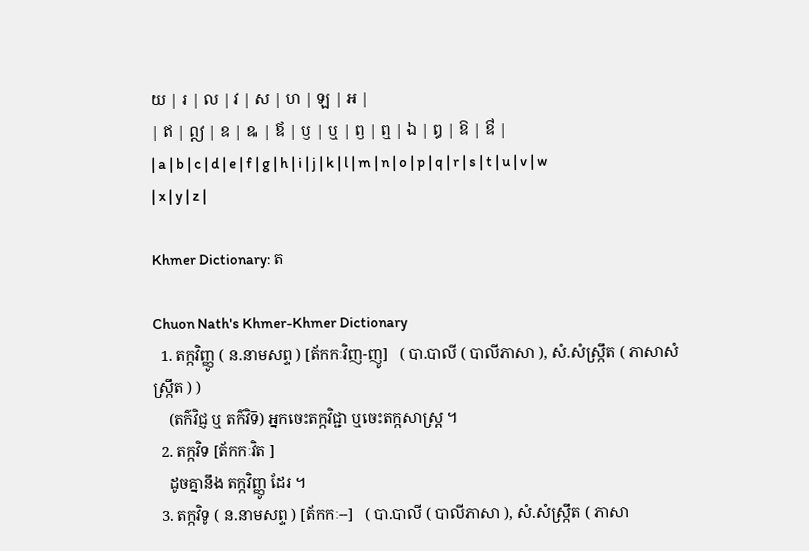យ | រ | ល | វ | ស | ហ | ឡ | អ |
| ឥ | ឦ | ឧ | ឩ | ឪ | ឫ | ឬ | ឭ | ឮ | ឯ | ឰ | ឱ | ឳ |
| a | b | c | d | e | f | g | h | i | j | k | l | m | n | o | p | q | r | s | t | u | v | w | x | y | z |

Khmer Dictionary: ត

Chuon Nath's Khmer-Khmer Dictionary
  1. តក្កវិញ្ញូ ( ន.នាមសព្ទ ) [ត័កកៈវិញ-ញូ]   ( បា.បាលី ( បាលីភាសា ), សំ.សំស្រ្កឹត ( ភាសាសំស្រ្កឹត ) )
    (តក៌វិជ្ញ ឬ តក៌វិទ៑) អ្នកចេះតក្កវិជ្ជា ឬចេះតក្កសាស្រ្ត ។
  2. តក្កវិទ [ត័កកៈវិត ]
    ដូចគ្នានឹង តក្កវិញ្ញូ ដែរ ។
  3. តក្កវិទូ ( ន.នាមសព្ទ ) [ត័កកៈ--]   ( បា.បាលី ( បាលីភាសា ), សំ.សំស្រ្កឹត ( ភាសា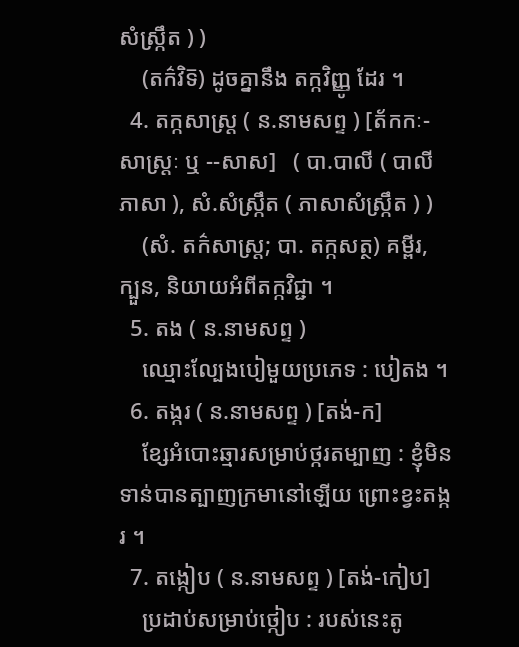សំស្រ្កឹត ) )
    (តក៌វិទ៑) ដូចគ្នានឹង តក្កវិញ្ញូ ដែរ ។
  4. តក្កសាស្ត្រ ( ន.នាមសព្ទ ) [ត័កកៈ-សាស្ត្រៈ ឬ --សាស]   ( បា.បាលី ( បាលីភាសា ), សំ.សំស្រ្កឹត ( ភាសាសំស្រ្កឹត ) )
    (សំ. តក៌សាស្រ្ត; បា. តក្កសត្ថ) គម្ពីរ, ក្បួន, និយាយអំពីតក្កវិជ្ជា ។
  5. តង ( ន.នាមសព្ទ )
    ឈ្មោះល្បែងបៀមួយប្រភេទ : បៀតង ។
  6. តង្ករ ( ន.នាមសព្ទ ) [តង់-ក]
    ខ្សែអំបោះឆ្មារសម្រាប់ថ្ករតម្បាញ : ខ្ញុំមិនទាន់បានត្បាញក្រមានៅឡើយ ព្រោះខ្វះតង្ករ ។
  7. តង្កៀប ( ន.នាមសព្ទ ) [តង់-កៀប]
    ប្រដាប់សម្រាប់ថ្កៀប : របស់នេះតូ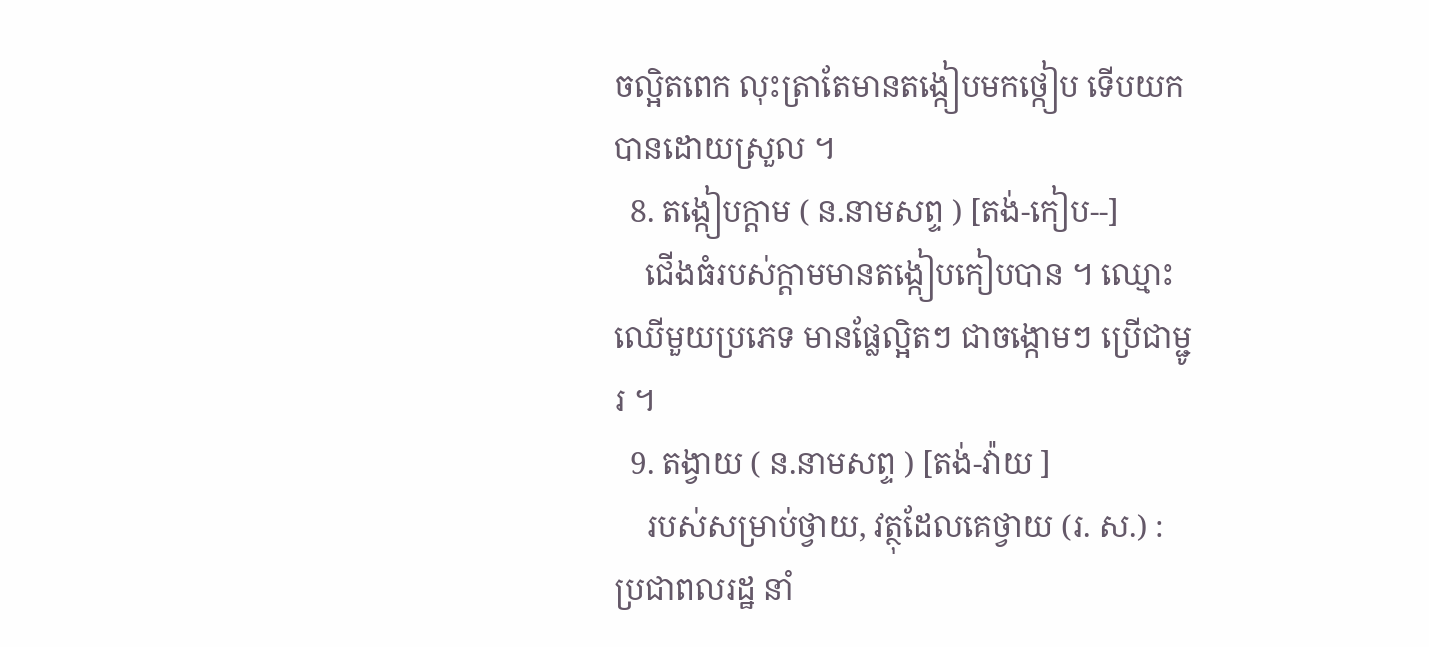ចល្អិតពេក លុះត្រាតែមានតង្កៀបមកថ្កៀប ទើបយកបានដោយស្រួល ។
  8. តង្កៀបក្ដាម ( ន.នាមសព្ទ ) [តង់-កៀប--]
    ជើងធំរបស់ក្ដាមមានតង្កៀបកៀបបាន ។ ឈ្មោះឈើមួយប្រភេទ មានផ្លែល្អិតៗ ជាចង្កោមៗ ប្រើជាម្ជូរ ។
  9. តង្វាយ ( ន.នាមសព្ទ ) [តង់-វ៉ាយ ]
    របស់សម្រាប់ថ្វាយ, វត្ថុដែលគេថ្វាយ (រ. ស.) : ប្រជាពលរដ្ឋ នាំ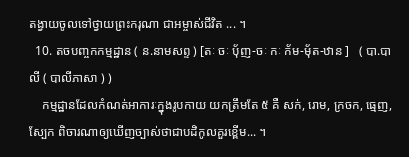តង្វាយចូលទៅថ្វាយព្រះករុណា ជាអម្ចាស់ជីវិត ... ។
  10. តចបញ្ចកកម្មដ្ឋាន ( ន.នាមសព្ទ ) [តៈ ចៈ ប៉័ញ-ចៈ កៈ ក័ម-ម៉័ត-ឋាន ]   ( បា.បាលី ( បាលីភាសា ) )
    កម្មដ្ឋានដែលកំណត់អាការៈក្នុងរូបកាយ យកត្រឹមតែ ៥ គឺ សក់, រោម, ក្រចក, ធ្មេញ, ស្បែក ពិចារណាឲ្យឃើញច្បាស់ថាជាបដិកូលគួរខ្ពើម... ។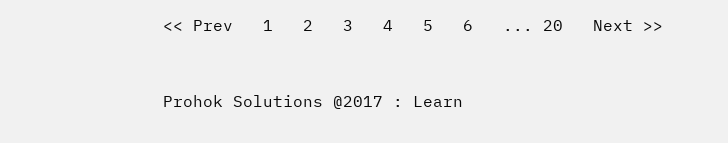<< Prev   1   2   3   4   5   6   ... 20   Next >>



Prohok Solutions @2017 : Learn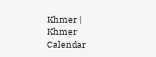Khmer | Khmer Calendar